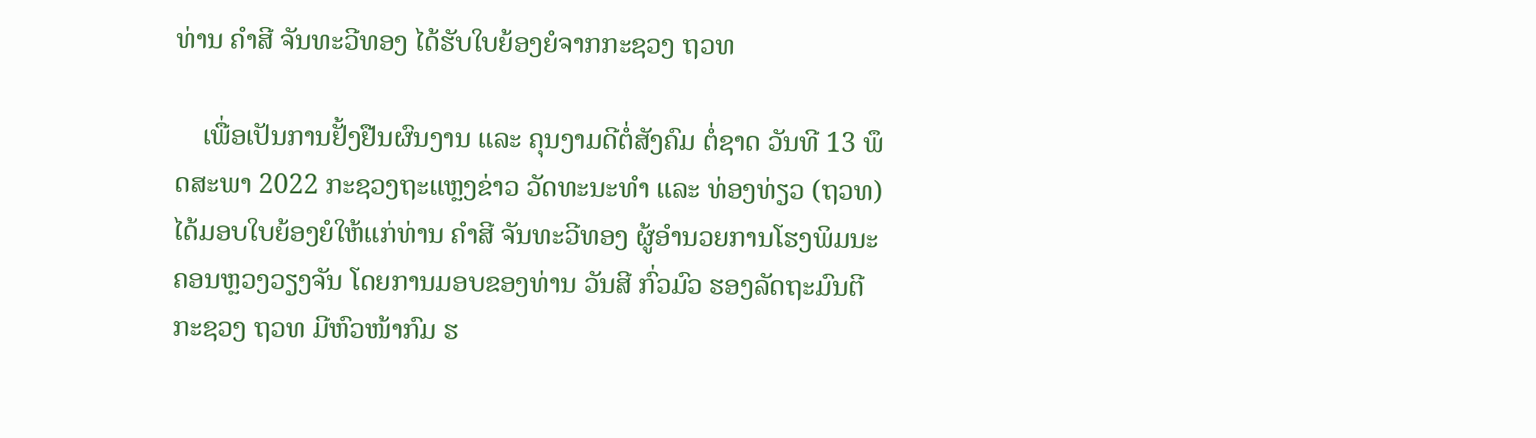ທ່ານ ຄໍາສີ ຈັນທະວີທອງ ໄດ້ຮັບໃບຍ້ອງຍໍຈາກກະຊວງ ຖວທ

    ເພື່ອເປັນການຢັ້ງຢືນຜົນງານ ແລະ ຄຸນງາມດີຕໍ່ສັງຄົມ ຕໍ່ຊາດ ວັນທີ 13 ພຶດສະພາ 2022 ກະຊວງຖະແຫຼງຂ່າວ ວັດທະນະທໍາ ແລະ ທ່ອງທ່ຽວ (ຖວທ) ໄດ້ມອບໃບຍ້ອງຍໍໃຫ້ແກ່ທ່ານ ຄໍາສີ ຈັນທະວີທອງ ຜູ້ອໍານວຍການໂຮງພິມນະຄອນຫຼວງວຽງຈັນ ໂດຍການມອບຂອງທ່ານ ວັນສີ ກົ່ວມົວ ຮອງລັດຖະມົນຕີກະຊວງ ຖວທ ມີຫົວໜ້າກົມ ຮ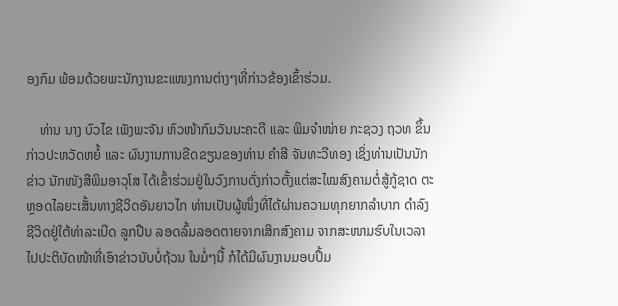ອງກົມ ພ້ອມດ້ວຍພະນັກງານຂະແໜງການຕ່າງໆທີ່ກ່າວຂ້ອງເຂົ້າຮ່ວມ.

    ທ່ານ ນາງ ບົວໄຂ ເພັງພະຈັນ ຫົວໜ້າກົມວັນນະຄະດີ ແລະ ພິມຈໍາໜ່າຍ ກະຊວງ ຖວທ ຂຶ້ນກ່າວປະຫວັດຫຍໍ້ ແລະ ຜົນງານການຂີດຂຽນຂອງທ່ານ ຄໍາສີ ຈັນທະວີທອງ ເຊິ່ງທ່ານເປັນນັກຂ່າວ ນັກໜັງສືພິມອາວຸໂສ ໄດ້ເຂົ້າຮ່ວມຢູ່ໃນວົງການດັ່ງກ່າວຕັ້ງແຕ່ສະໄໝສົງຄາມຕໍ່ສູ້ກູ້ຊາດ ຕະຫຼອດໄລຍະເສັ້ນທາງຊີວິດອັນຍາວໄກ ທ່ານເປັນຜູ້ໜຶ່ງທີ່ໄດ້ຜ່ານຄວາມທຸກຍາກລໍາບາກ ດໍາລົງຊີວິດຢູ່ໃຕ້ທ່າລະເບີດ ລູກປືນ ລອດລົ້ມລອດຕາຍຈາກເສິກສົງຄາມ ຈາກສະໜາມຮົບໃນເວລາໄປປະຕິບັດໜ້າທີ່ເອົາຂ່າວນັບບໍ່ຖ້ວນ ໃນມໍ່ໆນີ້ ກໍໄດ້ມີຜົນງານມອບປຶ້ມ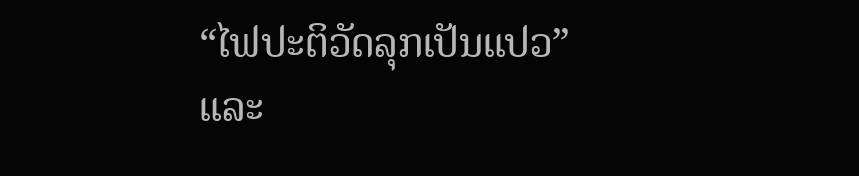“ໄຟປະຕິວັດລຸກເປັນແປວ” ແລະ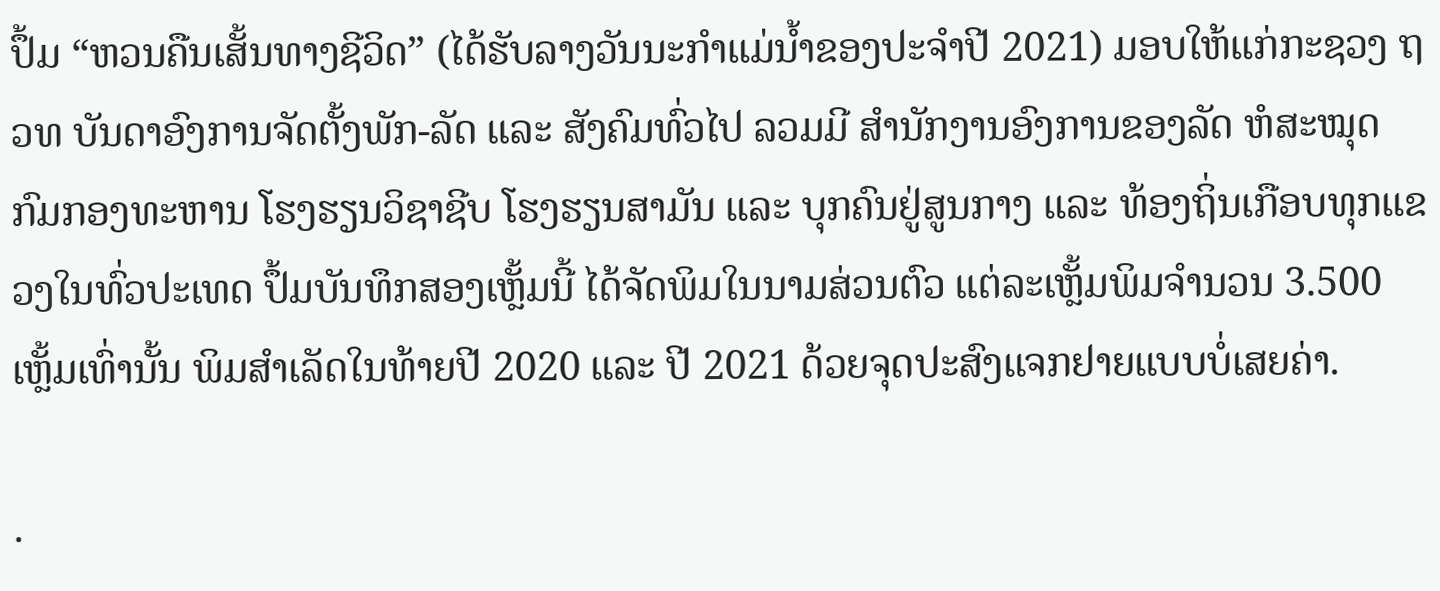ປຶ້ມ “ຫວນຄືນເສັ້ນທາງຊີວິດ” (ໄດ້ຮັບລາງວັນນະກໍາແມ່ນໍ້າຂອງປະຈໍາປີ 2021) ມອບໃຫ້ແກ່ກະຊວງ ຖວທ ບັນດາອົງການຈັດຕັ້ງພັກ-ລັດ ແລະ ສັງຄົມທົ່ວໄປ ລວມມີ ສໍານັກງານອົງການຂອງລັດ ຫໍສະໝຸດ ກົມກອງທະຫານ ໂຮງຮຽນວິຊາຊີບ ໂຮງຮຽນສາມັນ ແລະ ບຸກຄົນຢູ່ສູນກາງ ແລະ ທ້ອງຖິ່ນເກືອບທຸກແຂວງໃນທົ່ວປະເທດ ປຶ້ມບັນທຶກສອງເຫຼັ້ມນີ້ ໄດ້ຈັດພິມໃນນາມສ່ວນຕົວ ແຕ່ລະເຫຼັ້ມພິມຈໍານວນ 3.500 ເຫຼັ້ມເທົ່ານັ້ນ ພິມສໍາເລັດໃນທ້າຍປີ 2020 ແລະ ປີ 2021 ດ້ວຍຈຸດປະສົງແຈກຢາຍແບບບໍ່ເສຍຄ່າ.

.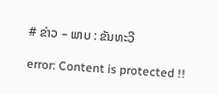# ຂ່າວ – ພາບ : ຂັນທະວີ

error: Content is protected !!